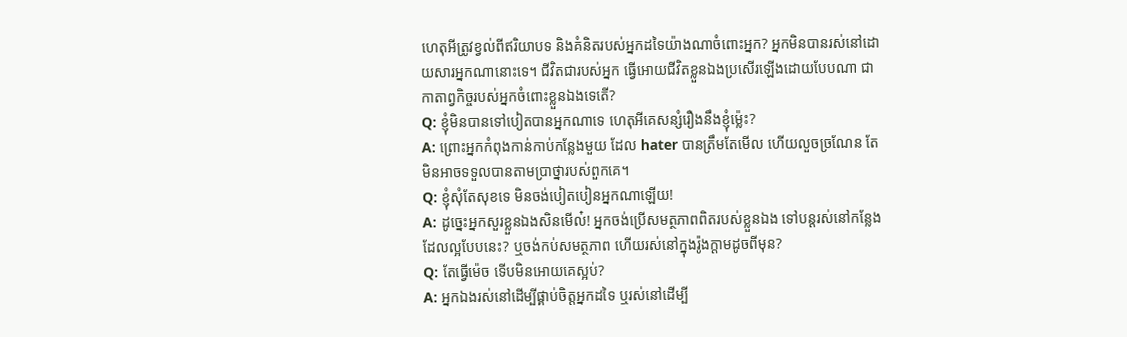ហេតុអីត្រូវខ្វល់ពីឥរិយាបទ និងគំនិតរបស់អ្នកដទៃយ៉ាងណាចំពោះអ្នក? អ្នកមិនបានរស់នៅដោយសារអ្នកណានោះទេ។ ជីវិតជារបស់អ្នក ធ្វើអោយជីវិតខ្លួនឯងប្រសើរឡើងដោយបែបណា ជាកាតាព្វកិច្ចរបស់អ្នកចំពោះខ្លួនឯងទេតើ?
Q: ខ្ញុំមិនបានទៅបៀតបានអ្នកណាទេ ហេតុអីគេសន្សំរឿងនឹងខ្ញុំម្ល៉េះ?
A: ព្រោះអ្នកកំពុងកាន់កាប់កន្លែងមួយ ដែល hater បានត្រឹមតែមើល ហើយលួចច្រណែន តែមិនអាចទទួលបានតាមប្រាថ្នារបស់ពួកគេ។
Q: ខ្ញុំសុំតែសុខទេ មិនចង់បៀតបៀនអ្នកណាឡើយ!
A: ដូច្នេះអ្នកសួរខ្លួនឯងសិនមើល៎! អ្នកចង់ប្រើសមត្ថភាពពិតរបស់ខ្លួនឯង ទៅបន្តរស់នៅកន្លែងដែលល្អបែបនេះ? ឬចង់កប់សមត្ថភាព ហើយរស់នៅក្នុងរ៉ូងក្តាមដូចពីមុន?
Q: តែធ្វើម៉េច ទើបមិនអោយគេស្អប់?
A: អ្នកឯងរស់នៅដើម្បីផ្គាប់ចិត្តអ្នកដទៃ ឬរស់នៅដើម្បី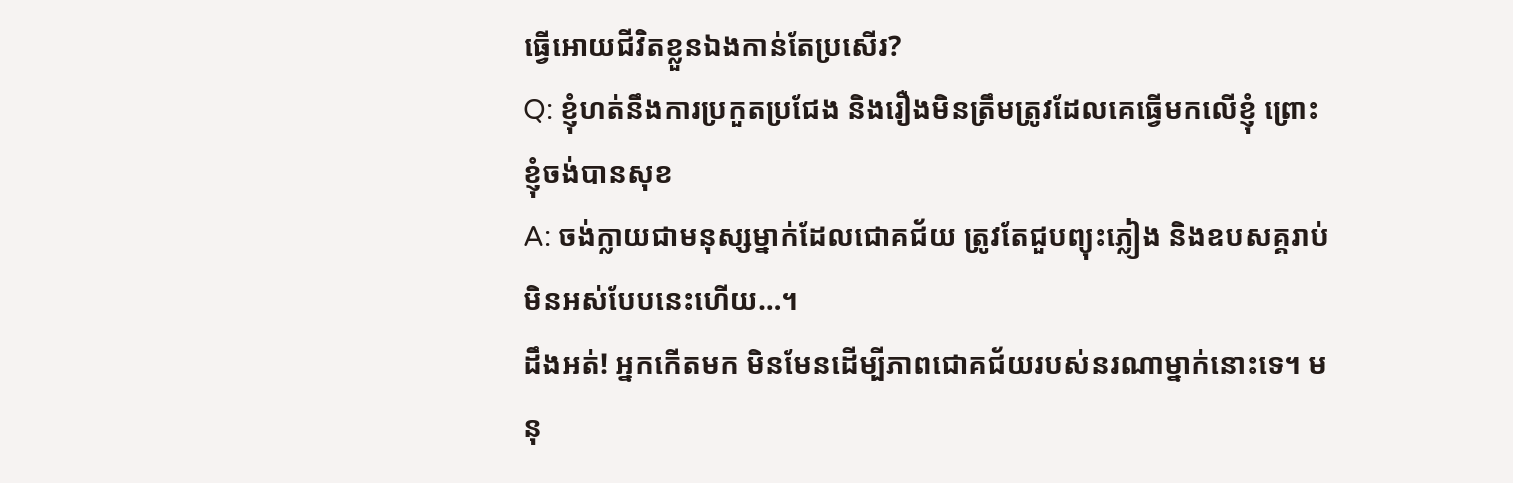ធ្វើអោយជីវិតខ្លួនឯងកាន់តែប្រសើរ?
Q: ខ្ញុំហត់នឹងការប្រកួតប្រជែង និងរឿងមិនត្រឹមត្រូវដែលគេធ្វើមកលើខ្ញុំ ព្រោះខ្ញុំចង់បានសុខ
A: ចង់ក្លាយជាមនុស្សម្នាក់ដែលជោគជ័យ ត្រូវតែជួបព្យុះភ្លៀង និងឧបសគ្គរាប់មិនអស់បែបនេះហើយ…។
ដឹងអត់! អ្នកកើតមក មិនមែនដើម្បីភាពជោគជ័យរបស់នរណាម្នាក់នោះទេ។ មនុ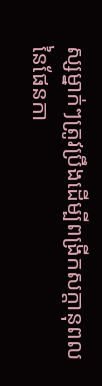ស្សម្នាក់ៗត្រូវប្រឹងដើម្បីពង្រីកសក្តានុពលនៃផែនកា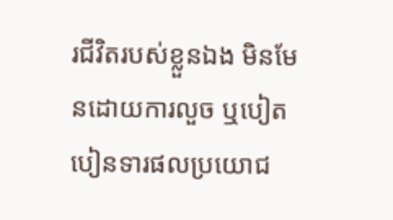រជីវិតរបស់ខ្លួនឯង មិនមែនដោយការលួច ឬបៀតបៀនទារផលប្រយោជ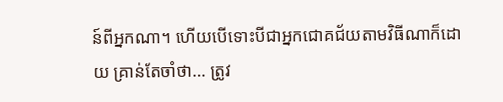ន៍ពីអ្នកណា។ ហើយបើទោះបីជាអ្នកជោគជ័យតាមវិធីណាក៏ដោយ គ្រាន់តែចាំថា… ត្រូវ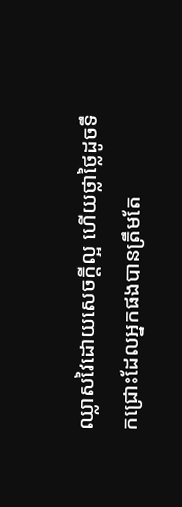ឈ្លាសវៃដោយសេចក្តីល្អ ហើយថ្លាថ្លៃដូចទឹកជ្រោះដែលអ្នកផងបានត្រឹមតែ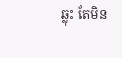ឆ្លុះ តែមិន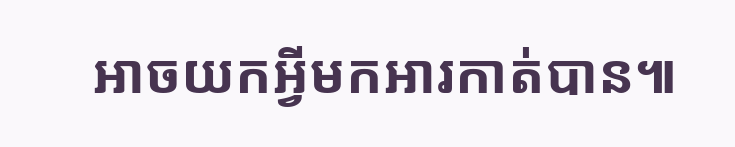អាចយកអ្វីមកអារកាត់បាន៕